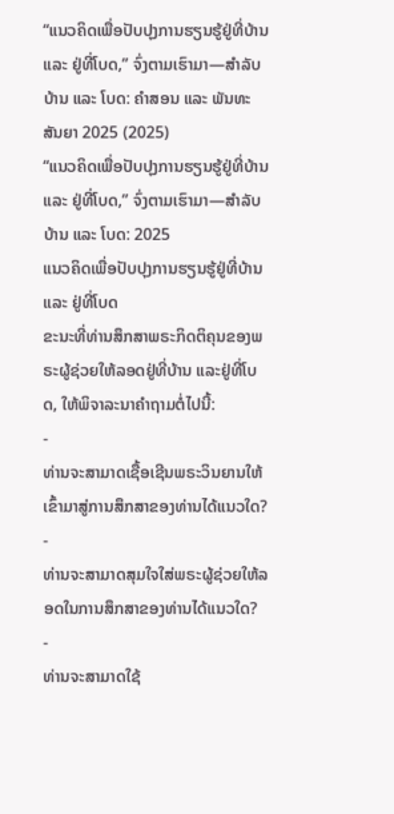“ແນວຄິດເພື່ອປັບປຸງການຮຽນຮູ້ຢູ່ທີ່ບ້ານ ແລະ ຢູ່ທີ່ໂບດ,” ຈົ່ງຕາມເຮົາມາ—ສຳລັບບ້ານ ແລະ ໂບດ: ຄຳສອນ ແລະ ພັນທະສັນຍາ 2025 (2025)
“ແນວຄິດເພື່ອປັບປຸງການຮຽນຮູ້ຢູ່ທີ່ບ້ານ ແລະ ຢູ່ທີ່ໂບດ,” ຈົ່ງຕາມເຮົາມາ—ສຳລັບບ້ານ ແລະ ໂບດ: 2025
ແນວຄິດເພື່ອປັບປຸງການຮຽນຮູ້ຢູ່ທີ່ບ້ານ ແລະ ຢູ່ທີ່ໂບດ
ຂະນະທີ່ທ່ານສຶກສາພຣະກິດຕິຄຸນຂອງພຣະຜູ້ຊ່ວຍໃຫ້ລອດຢູ່ທີ່ບ້ານ ແລະຢູ່ທີ່ໂບດ, ໃຫ້ພິຈາລະນາຄຳຖາມຕໍ່ໄປນີ້:
-
ທ່ານຈະສາມາດເຊື້ອເຊີນພຣະວິນຍານໃຫ້ເຂົ້າມາສູ່ການສຶກສາຂອງທ່ານໄດ້ແນວໃດ?
-
ທ່ານຈະສາມາດສຸມໃຈໃສ່ພຣະຜູ້ຊ່ວຍໃຫ້ລອດໃນການສຶກສາຂອງທ່ານໄດ້ແນວໃດ?
-
ທ່ານຈະສາມາດໃຊ້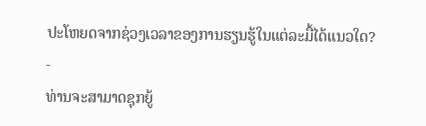ປະໂຫຍດຈາກຊ່ວງເວລາຂອງການຮຽນຮູ້ໃນແຕ່ລະມື້ໄດ້ແນວໃດ?
-
ທ່ານຈະສາມາດຊຸກຍູ້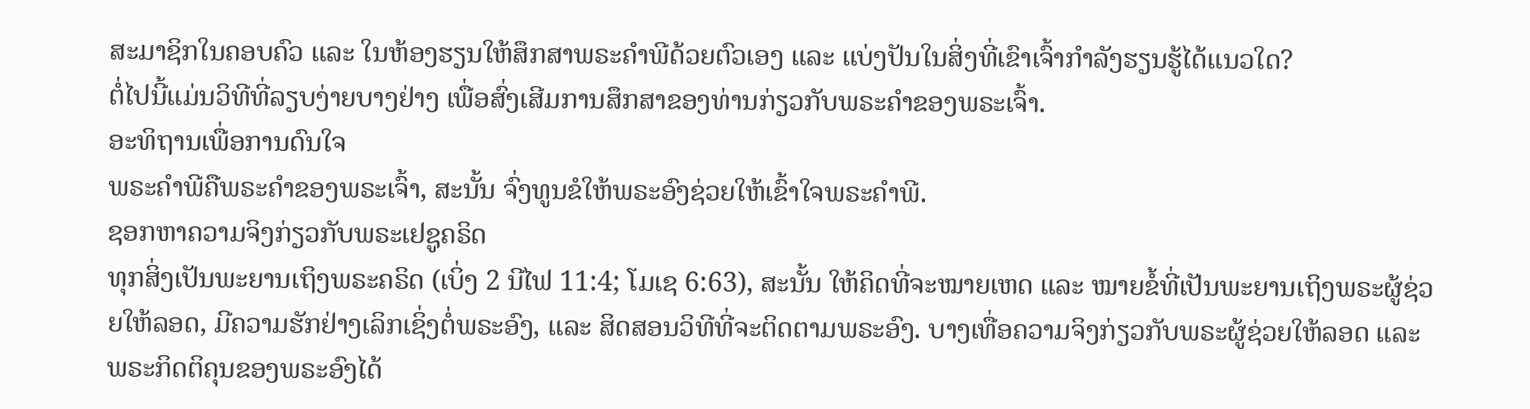ສະມາຊິກໃນຄອບຄົວ ແລະ ໃນຫ້ອງຮຽນໃຫ້ສຶກສາພຣະຄຳພີດ້ວຍຕົວເອງ ແລະ ແບ່ງປັນໃນສິ່ງທີ່ເຂົາເຈົ້າກຳລັງຮຽນຮູ້ໄດ້ແນວໃດ?
ຕໍ່ໄປນີ້ແມ່ນວິທີທີ່ລຽບງ່າຍບາງຢ່າງ ເພື່ອສົ່ງເສີມການສຶກສາຂອງທ່ານກ່ຽວກັບພຣະຄຳຂອງພຣະເຈົ້າ.
ອະທິຖານເພື່ອການດົນໃຈ
ພຣະຄຳພີຄືພຣະຄຳຂອງພຣະເຈົ້າ, ສະນັ້ນ ຈົ່ງທູນຂໍໃຫ້ພຣະອົງຊ່ວຍໃຫ້ເຂົ້າໃຈພຣະຄຳພີ.
ຊອກຫາຄວາມຈິງກ່ຽວກັບພຣະເຢຊູຄຣິດ
ທຸກສິ່ງເປັນພະຍານເຖິງພຣະຄຣິດ (ເບິ່ງ 2 ນີໄຟ 11:4; ໂມເຊ 6:63), ສະນັ້ນ ໃຫ້ຄິດທີ່ຈະໝາຍເຫດ ແລະ ໝາຍຂໍ້ທີ່ເປັນພະຍານເຖິງພຣະຜູ້ຊ່ວຍໃຫ້ລອດ, ມີຄວາມຮັກຢ່າງເລິກເຊິ່ງຕໍ່ພຣະອົງ, ແລະ ສິດສອນວິທີທີ່ຈະຕິດຕາມພຣະອົງ. ບາງເທື່ອຄວາມຈິງກ່ຽວກັບພຣະຜູ້ຊ່ວຍໃຫ້ລອດ ແລະ ພຣະກິດຕິຄຸນຂອງພຣະອົງໄດ້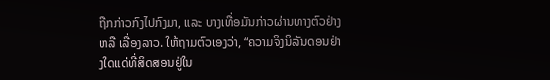ຖືກກ່າວກົງໄປກົງມາ, ແລະ ບາງເທື່ອມັນກ່າວຜ່ານທາງຕົວຢ່າງ ຫລື ເລື່ອງລາວ. ໃຫ້ຖາມຕົວເອງວ່າ, “ຄວາມຈິງນິລັນດອນຢ່າງໃດແດ່ທີ່ສິດສອນຢູ່ໃນ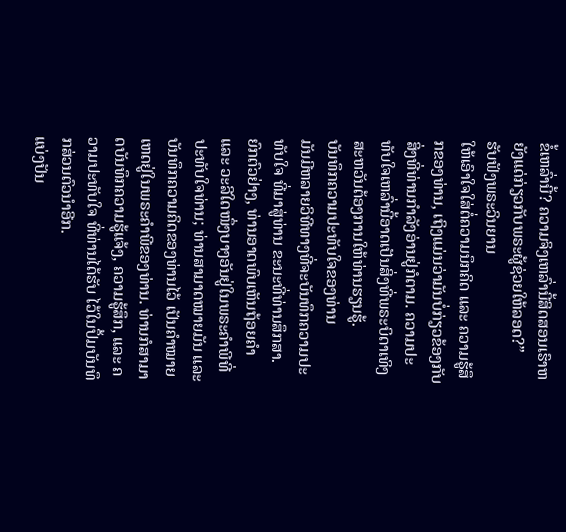ຂໍ້ເຫລົ່ານີ້? ຄວາມຈິງເຫລົ່ານີ້ສິດສອນເຮົາຫຍັງແດ່ກ່ຽວກັບພຣະຜູ້ຊ່ວຍໃຫ້ລອດ?”
ຮັບຟັງພຣະວິນຍານ
ໃຫ້ເອົາໃຈໃສ່ຕໍ່ຄວາມນຶກຄິດ ແລະ ຄວາມຮູ້ສຶກຂອງທ່ານ, ເຖິງແມ່ນວ່າມັນບໍ່ກ່ຽວຂ້ອງກັບສິ່ງທີ່ທ່ານກຳລັງອ່ານຢູ່ກໍຕາມ. ຄວາມປະທັບໃຈເຫລົ່ານີ້ອາດເປັນສິ່ງທີ່ພຣະບິດາເທິງສະຫວັນຕ້ອງການໃຫ້ທ່ານຮຽນຮູ້.
ບັນທຶກຄວາມປະທັບໃຈຂອງທ່ານ
ມັນມີຫລາຍວິທີທາງທີ່ຈະບັນທຶກຄວາມປະທັບໃຈ ທີ່ມາສູ່ທ່ານ ຂະນະທີ່ທ່ານສຶກສາ. ຍົກຕົວຢ່າງ, ທ່ານອາດພົບເຫັນຖ້ອຍຄຳ ແລະ ວະລີໃດໜຶ່ງບາງອັນຢູ່ໃນພຣະຄຳພີທີ່ປະທັບໃຈທ່ານ; ທ່ານສາມາດໝາຍມັນ ແລະ ບັນທຶກຄວາມຄິດຂອງທ່ານໄວ້ ເປັນຄຳໝາຍເຫດຢູ່ໃນພຣະຄຳພີຂອງທ່ານ. ທ່ານກໍສາມາດບັນທຶກຄວາມຮູ້ແຈ້ງ, ຄວາມຮູ້ສຶກ, ແລະ ຄວາມປະທັບໃຈ ທີ່ທ່ານໄດ້ຮັບ ໄວ້ໃນປຶ້ມບັນທຶກສ່ວນຕົວນຳອີກ.
ແບ່ງປັນ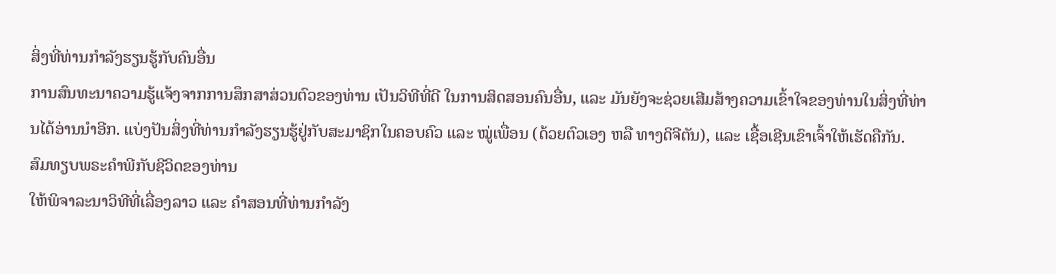ສິ່ງທີ່ທ່ານກຳລັງຮຽນຮູ້ກັບຄົນອື່ນ
ການສົນທະນາຄວາມຮູ້ແຈ້ງຈາກການສຶກສາສ່ວນຕົວຂອງທ່ານ ເປັນວິທີທີ່ດີ ໃນການສິດສອນຄົນອື່ນ, ແລະ ມັນຍັງຈະຊ່ວຍເສີມສ້າງຄວາມເຂົ້າໃຈຂອງທ່ານໃນສິ່ງທີ່ທ່ານໄດ້ອ່ານນຳອີກ. ແບ່ງປັນສິ່ງທີ່ທ່ານກຳລັງຮຽນຮູ້ຢູ່ກັບສະມາຊິກໃນຄອບຄົວ ແລະ ໝູ່ເພື່ອນ (ດ້ວຍຕົວເອງ ຫລື ທາງດິຈີຕັນ), ແລະ ເຊື້ອເຊີນເຂົາເຈົ້າໃຫ້ເຮັດຄືກັນ.
ສົມທຽບພຣະຄຳພີກັບຊີວິດຂອງທ່ານ
ໃຫ້ພິຈາລະນາວິທີທີ່ເລື່ອງລາວ ແລະ ຄຳສອນທີ່ທ່ານກຳລັງ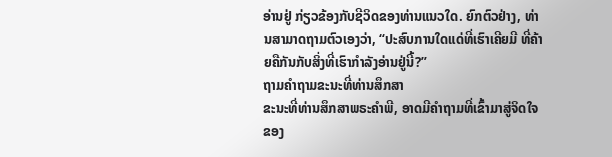ອ່ານຢູ່ ກ່ຽວຂ້ອງກັບຊີວິດຂອງທ່ານແນວໃດ. ຍົກຕົວຢ່າງ, ທ່ານສາມາດຖາມຕົວເອງວ່າ, “ປະສົບການໃດແດ່ທີ່ເຮົາເຄີຍມີ ທີ່ຄ້າຍຄືກັນກັບສິ່ງທີ່ເຮົາກຳລັງອ່ານຢູ່ນີ້?”
ຖາມຄຳຖາມຂະນະທີ່ທ່ານສຶກສາ
ຂະນະທີ່ທ່ານສຶກສາພຣະຄຳພີ, ອາດມີຄຳຖາມທີ່ເຂົ້າມາສູ່ຈິດໃຈຂອງ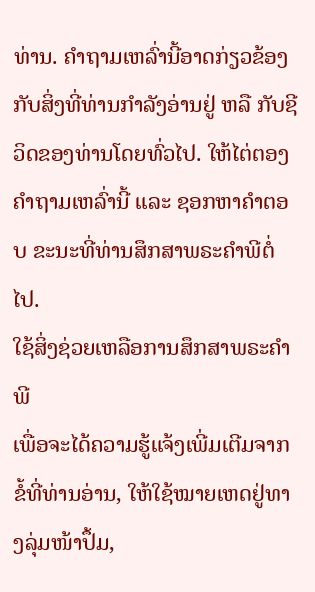ທ່ານ. ຄຳຖາມເຫລົ່ານີ້ອາດກ່ຽວຂ້ອງກັບສິ່ງທີ່ທ່ານກຳລັງອ່ານຢູ່ ຫລື ກັບຊີວິດຂອງທ່ານໂດຍທົ່ວໄປ. ໃຫ້ໄຕ່ຕອງຄຳຖາມເຫລົ່ານີ້ ແລະ ຊອກຫາຄຳຕອບ ຂະນະທີ່ທ່ານສຶກສາພຣະຄຳພີຕໍ່ໄປ.
ໃຊ້ສິ່ງຊ່ວຍເຫລືອການສຶກສາພຣະຄຳພີ
ເພື່ອຈະໄດ້ຄວາມຮູ້ແຈ້ງເພີ່ມເຕີມຈາກຂໍ້ທີ່ທ່ານອ່ານ, ໃຫ້ໃຊ້ໝາຍເຫດຢູ່ທາງລຸ່ມໜ້າປຶ້ມ,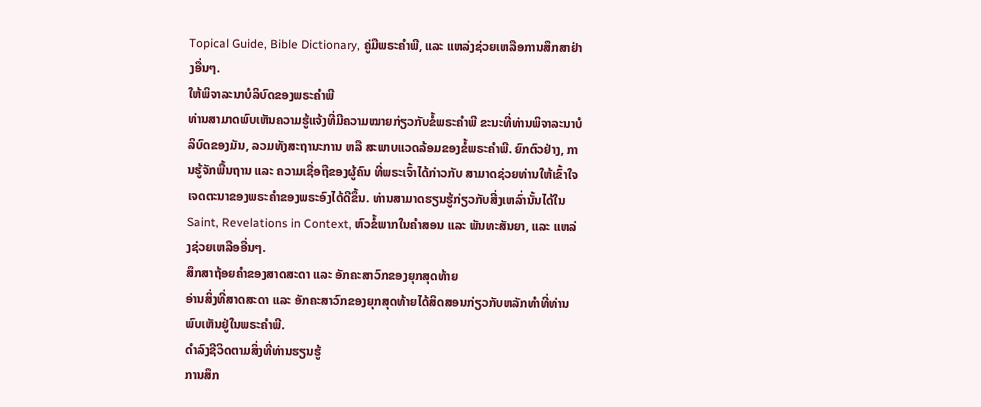Topical Guide, Bible Dictionary, ຄູ່ມືພຣະຄຳພີ, ແລະ ແຫລ່ງຊ່ວຍເຫລືອການສຶກສາຢ່າງອື່ນໆ.
ໃຫ້ພິຈາລະນາບໍລິບົດຂອງພຣະຄຳພີ
ທ່ານສາມາດພົບເຫັນຄວາມຮູ້ແຈ້ງທີ່ມີຄວາມໝາຍກ່ຽວກັບຂໍ້ພຣະຄຳພີ ຂະນະທີ່ທ່ານພິຈາລະນາບໍລິບົດຂອງມັນ, ລວມທັງສະຖານະການ ຫລື ສະພາບແວດລ້ອມຂອງຂໍ້ພຣະຄຳພີ. ຍົກຕົວຢ່າງ, ການຮູ້ຈັກພື້ນຖານ ແລະ ຄວາມເຊື່ອຖືຂອງຜູ້ຄົນ ທີ່ພຣະເຈົ້າໄດ້ກ່າວກັບ ສາມາດຊ່ວຍທ່ານໃຫ້ເຂົ້າໃຈເຈດຕະນາຂອງພຣະຄຳຂອງພຣະອົງໄດ້ດີຂຶ້ນ. ທ່ານສາມາດຮຽນຮູ້ກ່ຽວກັບສີ່ງເຫລົ່ານັ້ນໄດ້ໃນ Saint, Revelations in Context, ຫົວຂໍ້ພາກໃນຄຳສອນ ແລະ ພັນທະສັນຍາ, ແລະ ແຫລ່ງຊ່ວຍເຫລືອອື່ນໆ.
ສຶກສາຖ້ອຍຄຳຂອງສາດສະດາ ແລະ ອັກຄະສາວົກຂອງຍຸກສຸດທ້າຍ
ອ່ານສິ່ງທີ່ສາດສະດາ ແລະ ອັກຄະສາວົກຂອງຍຸກສຸດທ້າຍໄດ້ສິດສອນກ່ຽວກັບຫລັກທຳທີ່ທ່ານພົບເຫັນຢູ່ໃນພຣະຄຳພີ.
ດຳລົງຊີວິດຕາມສິ່ງທີ່ທ່ານຮຽນຮູ້
ການສຶກ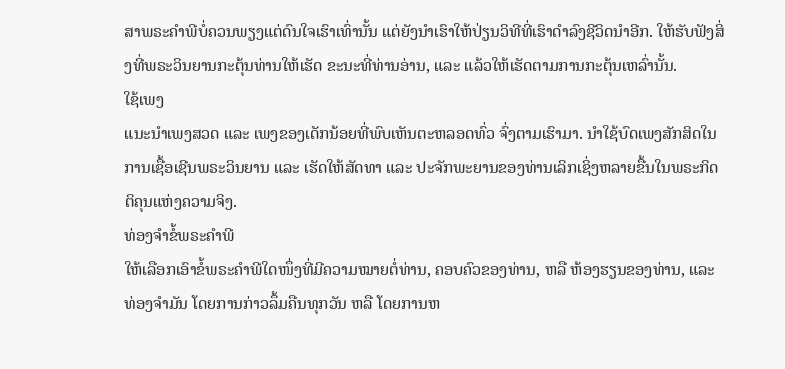ສາພຣະຄຳພີບໍ່ຄວນພຽງແຕ່ດົນໃຈເຮົາເທົ່ານັ້ນ ແຕ່ຍັງນຳເຮົາໃຫ້ປ່ຽນວິທີທີ່ເຮົາດຳລົງຊີວິດນຳອີກ. ໃຫ້ຮັບຟັງສິ່ງທີ່ພຣະວິນຍານກະຕຸ້ນທ່ານໃຫ້ເຮັດ ຂະນະທີ່ທ່ານອ່ານ, ແລະ ແລ້ວໃຫ້ເຮັດຕາມການກະຕຸ້ນເຫລົ່ານັ້ນ.
ໃຊ້ເພງ
ແນະນຳເພງສວດ ແລະ ເພງຂອງເດັກນ້ອຍທີ່ພົບເຫັນຕະຫລອດທົ່ວ ຈົ່ງຕາມເຮົາມາ. ນຳໃຊ້ບົດເພງສັກສິດໃນການເຊື້ອເຊີນພຣະວິນຍານ ແລະ ເຮັດໃຫ້ສັດທາ ແລະ ປະຈັກພະຍານຂອງທ່ານເລິກເຊິ່ງຫລາຍຂື້ນໃນພຣະກິດຕິຄຸນແຫ່ງຄວາມຈິງ.
ທ່ອງຈຳຂໍ້ພຣະຄຳພີ
ໃຫ້ເລືອກເອົາຂໍ້ພຣະຄຳພີໃດໜຶ່ງທີ່ມີຄວາມໝາຍຕໍ່ທ່ານ, ຄອບຄົວຂອງທ່ານ, ຫລື ຫ້ອງຮຽນຂອງທ່ານ, ແລະ ທ່ອງຈຳມັນ ໂດຍການກ່າວລຶ້ມຄືນທຸກວັນ ຫລື ໂດຍການຫ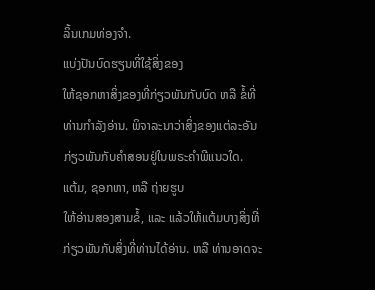ລິ້ນເກມທ່ອງຈຳ.
ແບ່ງປັນບົດຮຽນທີ່ໃຊ້ສິ່ງຂອງ
ໃຫ້ຊອກຫາສິ່ງຂອງທີ່ກ່ຽວພັນກັບບົດ ຫລື ຂໍ້ທີ່ທ່ານກຳລັງອ່ານ. ພິຈາລະນາວ່າສິ່ງຂອງແຕ່ລະອັນກ່ຽວພັນກັບຄຳສອນຢູ່ໃນພຣະຄຳພີແນວໃດ.
ແຕ້ມ, ຊອກຫາ, ຫລື ຖ່າຍຮູບ
ໃຫ້ອ່ານສອງສາມຂໍ້, ແລະ ແລ້ວໃຫ້ແຕ້ມບາງສິ່ງທີ່ກ່ຽວພັນກັບສິ່ງທີ່ທ່ານໄດ້ອ່ານ. ຫລື ທ່ານອາດຈະ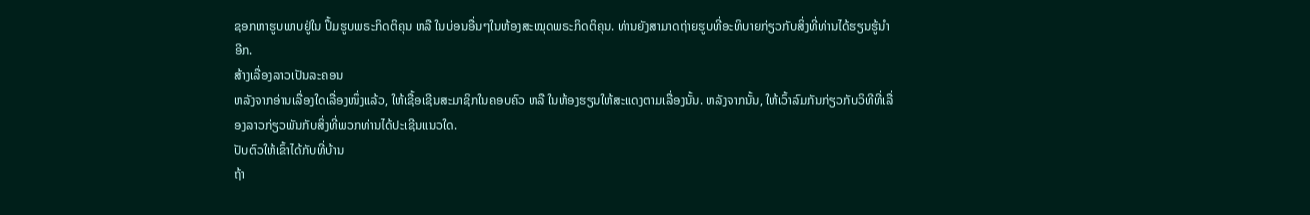ຊອກຫາຮູບພາບຢູ່ໃນ ປຶ້ມຮູບພຣະກິດຕິຄຸນ ຫລື ໃນບ່ອນອື່ນໆໃນຫ້ອງສະໝຸດພຣະກິດຕິຄຸນ. ທ່ານຍັງສາມາດຖ່າຍຮູບທີ່ອະທິບາຍກ່ຽວກັບສິ່ງທີ່ທ່ານໄດ້ຮຽນຮູ້ນຳອີກ.
ສ້າງເລື່ອງລາວເປັນລະຄອນ
ຫລັງຈາກອ່ານເລື່ອງໃດເລື່ອງໜຶ່ງແລ້ວ, ໃຫ້ເຊື້ອເຊີນສະມາຊິກໃນຄອບຄົວ ຫລື ໃນຫ້ອງຮຽນໃຫ້ສະແດງຕາມເລື່ອງນັ້ນ. ຫລັງຈາກນັ້ນ, ໃຫ້ເວົ້າລົມກັນກ່ຽວກັບວິທີທີ່ເລື່ອງລາວກ່ຽວພັນກັບສິ່ງທີ່ພວກທ່ານໄດ້ປະເຊີນແນວໃດ.
ປັບຕົວໃຫ້ເຂົ້າໄດ້ກັບທີ່ບ້ານ
ຖ້າ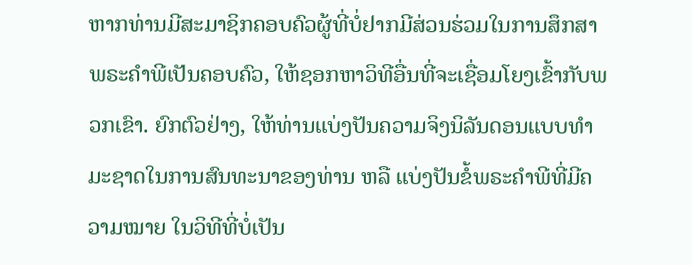ຫາກທ່ານມີສະມາຊິກຄອບຄົວຜູ້ທີ່ບໍ່ຢາກມີສ່ວນຮ່ວມໃນການສຶກສາພຣະຄຳພີເປັນຄອບຄົວ, ໃຫ້ຊອກຫາວິທີອື່ນທີ່ຈະເຊື່ອມໂຍງເຂົ້າກັບພວກເຂົາ. ຍົກຕົວຢ່າງ, ໃຫ້ທ່ານແບ່ງປັນຄວາມຈິງນິລັນດອນແບບທຳມະຊາດໃນການສົນທະນາຂອງທ່ານ ຫລື ແບ່ງປັນຂໍ້ພຣະຄຳພີທີ່ມີຄວາມໝາຍ ໃນວິທີທີ່ບໍ່ເປັນ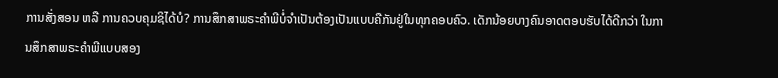ການສັ່ງສອນ ຫລື ການຄວບຄຸມຊິໄດ້ບໍ? ການສຶກສາພຣະຄຳພີບໍ່ຈຳເປັນຕ້ອງເປັນແບບຄືກັນຢູ່ໃນທຸກຄອບຄົວ. ເດັກນ້ອຍບາງຄົນອາດຕອບຮັບໄດ້ດີກວ່າ ໃນການສຶກສາພຣະຄຳພີແບບສອງ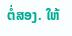ຕໍ່ສອງ. ໃຫ້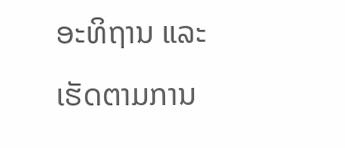ອະທິຖານ ແລະ ເຮັດຕາມການ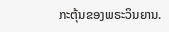ກະຕຸ້ນຂອງພຣະວິນຍານ.